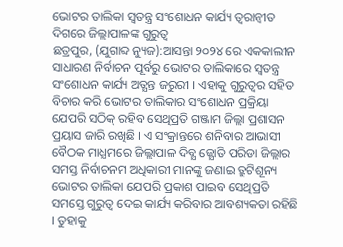ଭୋଟର ତାଲିକା ସ୍ବତନ୍ତ୍ର ସଂଶୋଧନ କାର୍ଯ୍ୟ ତ୍ବରାନ୍ବୀତ ଦିଗରେ ଜିଲ୍ଲାପାଳଙ୍କ ଗୁରୁତ୍ବ
ଛତ୍ରପୁର, (ଯୁଗାବ୍ଦ ନ୍ୟୁଜ):ଆସନ୍ତା ୨୦୨୪ ରେ ଏକକାଲୀନ ସାଧାରଣ ନିର୍ବାଚନ ପୂର୍ବରୁ ଭୋଟର ତାଲିକାରେ ସ୍ବତନ୍ତ୍ର ସଂଶୋଧନ କାର୍ଯ୍ୟ ଅତ୍ଯନ୍ତ ଜରୁରୀ । ଏହାକୁ ଗୁରୁତ୍ବର ସହିତ ବିଚାର କରି ଭୋଟର ତାଲିକାର ସଂଶୋଧନ ପ୍ରକ୍ରିୟା ଯେପରି ସଠିକ୍ ରହିବ ସେଥିପ୍ରତି ଗଞ୍ଜାମ ଜିଲ୍ଲା ପ୍ରଶାସନ ପ୍ରୟାସ ଜାରି ରଖିଛି । ଏ ସଂକ୍ରାନ୍ତରେ ଶନିବାର ଆଭାସୀ ବୈଠକ ମାଧ୍ଯମରେ ଜିଲ୍ଲାପାଳ ଦିବ୍ଯ ଜ୍ଯୋତି ପରିଡା ଜିଲ୍ଲାର ସମସ୍ତ ନିର୍ବାଚନମ ଅଧିକାରୀ ମାନଙ୍କୁ ଜଣାଇ ତ୍ରୁଟିଶୂନ୍ୟ ଭୋଟର ତାଲିକା ଯେପରି ପ୍ରକାଶ ପାଇବ ସେଥିପ୍ରତି ସମସ୍ତେ ଗୁରୁତ୍ବ ଦେଇ କାର୍ଯ୍ୟ କରିବାର ଆବଶ୍ୟକତା ରହିଛି । ତୁହାକୁ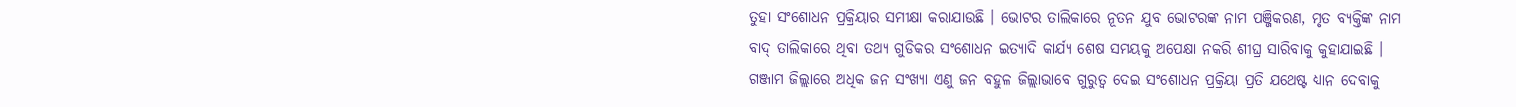ତୁହା ସଂଶୋଧନ ପ୍ରକ୍ରିୟାର ସମୀକ୍ଷା କରାଯାଉଛି । ଭୋଟର ତାଲିକାରେ ନୂତନ ଯୁବ ଭୋଟରଙ୍କ ନାମ ପଞ୍ଜିକରଣ, ମୃତ ବ୍ୟକ୍ତିଙ୍କ ନାମ ବାଦ୍ ତାଲିକାରେ ଥିବା ତଥ୍ୟ ଗୁଡିକର ସଂଶୋଧନ ଇତ୍ଯାଦି କାର୍ଯ୍ୟ ଶେଷ ସମୟକୁ ଅପେକ୍ଷା ନକରି ଶୀଘ୍ର ସାରିବାକୁ କୁହାଯାଇଛି । ଗଞ୍ଜାମ ଜିଲ୍ଲାରେ ଅଧିକ ଜନ ସଂଖ୍ୟା ଏଣୁ ଜନ ବହୁଳ ଜିଲ୍ଲାଭାବେ ଗୁରୁତ୍ବ ଦେଇ ସଂଶୋଧନ ପ୍ରକ୍ରିୟା ପ୍ରତି ଯଥେଷ୍ଟ ଧ୍ଯାନ ଦେବାକୁ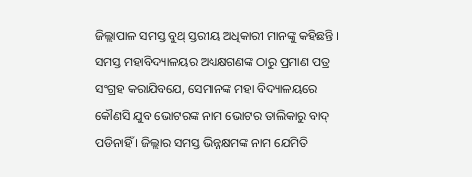ଜିଲ୍ଲାପାଳ ସମସ୍ତ ବୁଥ୍ ସ୍ତରୀୟ ଅଧିକାରୀ ମାନଙ୍କୁ କହିଛନ୍ତି । ସମସ୍ତ ମହାବିଦ୍ୟାଳୟର ଅଧ୍ୟକ୍ଷଗଣଙ୍କ ଠାରୁ ପ୍ରମାଣ ପତ୍ର ସଂଗ୍ରହ କରାଯିବଯେ, ସେମାନଙ୍କ ମହା ବିଦ୍ୟାଳୟରେ କୌଣସି ଯୁବ ଭୋଟରଙ୍କ ନାମ ଭୋଟର ତାଲିକାରୁ ବାଦ୍ ପଡିନାହିଁ । ଜିଲ୍ଲାର ସମସ୍ତ ଭିନ୍ନକ୍ଷମଙ୍କ ନାମ ଯେମିତି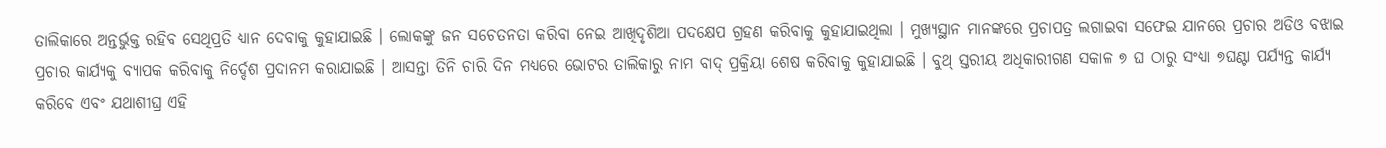ତାଲିକାରେ ଅନ୍ତର୍ଭୁକ୍ତ ରହିବ ସେଥିପ୍ରତି ଧ୍ୟାନ ଦେବାକୁ କୁହାଯାଇଛି । ଲୋକଙ୍କୁ ଜନ ସଚେତନତା କରିବା ନେଇ ଆଖିଦୃଶିଆ ପଦକ୍ଷେପ ଗ୍ରହଣ କରିବାକୁ କୁହାଯାଇଥିଲା । ମୁଖ୍ୟସ୍ଥାନ ମାନଙ୍କରେ ପ୍ରଚାପତ୍ର ଲଗାଇବା ସଫେଇ ଯାନରେ ପ୍ରଚାର ଅଡିଓ ବଝାଇ ପ୍ରଚାର କାର୍ଯ୍ୟକୁ ବ୍ୟାପକ କରିବାକୁ ନିର୍ଦ୍ଦେଶ ପ୍ରଦାନମ କରାଯାଇଛି । ଆସନ୍ତା ତିନି ଚାରି ଦିନ ମଧ୍ଯରେ ଭୋଟର ତାଲିକାରୁ ନାମ ବାଦ୍ ପ୍ରକ୍ରିୟା ଶେଷ କରିବାକୁ କୁହାଯାଇଛି । ବୁଥ୍ ସ୍ତରୀୟ ଅଧିକାରୀଗଣ ସକାଳ ୭ ଘ ଠାରୁ ସଂଧ୍ଯା ୭ଘଣ୍ଟା ପର୍ଯ୍ଯନ୍ତ କାର୍ଯ୍ଯ କରିବେ ଏବଂ ଯଥାଶୀଘ୍ର ଏହି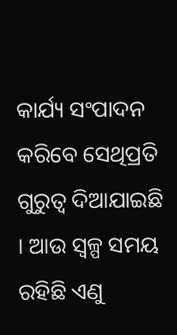କାର୍ଯ୍ୟ ସଂପାଦନ କରିବେ ସେଥିପ୍ରତି ଗୁରୁତ୍ବ ଦିଆଯାଇଛି । ଆଉ ସ୍ବଳ୍ପ ସମୟ ରହିଛି ଏଣୁ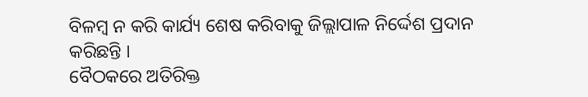ବିଳମ୍ବ ନ କରି କାର୍ଯ୍ୟ ଶେଷ କରିବାକୁ ଜିଲ୍ଲାପାଳ ନିର୍ଦ୍ଦେଶ ପ୍ରଦାନ କରିଛନ୍ତି ।
ବୈଠକରେ ଅତିରିକ୍ତ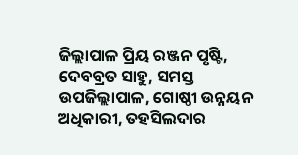ଜିଲ୍ଲାପାଳ ପ୍ରିୟ ରଞ୍ଜନ ପୃଷ୍ଟି, ଦେବବ୍ରତ ସାହୁ, ସମସ୍ତ ଉପଜିଲ୍ଲାପାଳ, ଗୋଷ୍ଠୀ ଉନ୍ନୟନ ଅଧିକାରୀ, ତହସିଲଦାର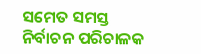ସମେତ ସମସ୍ତ ନିର୍ବାଚନ ପରିଚାଳକ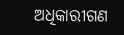ଅଧିକାରୀଗଣ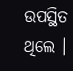ଉପସ୍ଥିତ ଥିଲେ ।